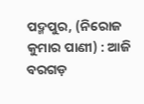ପଦ୍ମପୁର, (ନିରୋଜ କୁମାର ପାଣୀ) : ଆଜି ବରଗଡ଼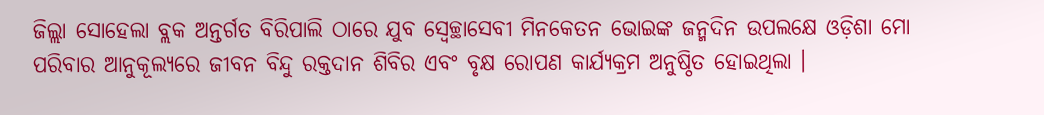ଜିଲ୍ଲା ସୋହେଲା ବ୍ଲକ ଅନ୍ତର୍ଗତ ବିରିପାଲି ଠାରେ ଯୁବ ସ୍ୱେଚ୍ଛାସେବୀ ମିନକେତନ ଭୋଇଙ୍କ ଜନ୍ମଦିନ ଉପଲକ୍ଷେ ଓଡ଼ିଶା ମୋ ପରିବାର ଆନୁକୂଲ୍ୟରେ ଜୀବନ ବିନ୍ଦୁ ରକ୍ତଦାନ ଶିବିର ଏବଂ ବୃକ୍ଷ ରୋପଣ କାର୍ଯ୍ୟକ୍ରମ ଅନୁଷ୍ଠିତ ହୋଇଥିଲା ।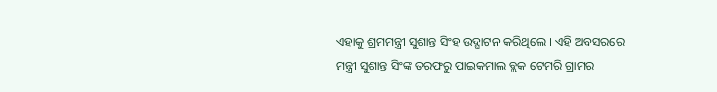ଏହାକୁ ଶ୍ରମମନ୍ତ୍ରୀ ସୁଶାନ୍ତ ସିଂହ ଉଦ୍ଘାଟନ କରିଥିଲେ । ଏହି ଅବସରରେ ମନ୍ତ୍ରୀ ସୁଶାନ୍ତ ସିଂଙ୍କ ତରଫରୁ ପାଇକମାଲ ବ୍ଲକ ଟେମରି ଗ୍ରାମର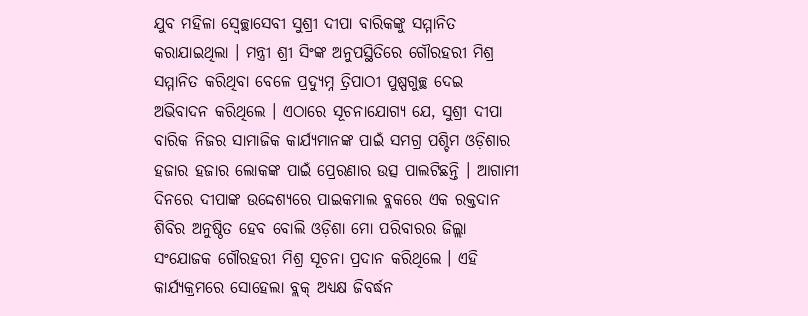ଯୁବ ମହିଳା ସ୍ୱେଚ୍ଛାସେବୀ ସୁଶ୍ରୀ ଦୀପା ବାରିକଙ୍କୁ ସମ୍ମାନିତ କରାଯାଇଥିଲା । ମନ୍ତ୍ରୀ ଶ୍ରୀ ସିଂଙ୍କ ଅନୁପସ୍ଥିତିରେ ଗୌରହରୀ ମିଶ୍ର ସମ୍ମାନିତ କରିଥିବା ବେଳେ ପ୍ରଦ୍ୟୁମ୍ନ ତ୍ରିପାଠୀ ପୁଷ୍ପଗୁଚ୍ଛ ଦେଇ ଅଭିବାଦନ କରିଥିଲେ । ଏଠାରେ ସୂଚନାଯୋଗ୍ୟ ଯେ, ସୁଶ୍ରୀ ଦୀପା ବାରିକ ନିଜର ସାମାଜିକ କାର୍ଯ୍ୟମାନଙ୍କ ପାଇଁ ସମଗ୍ର ପଶ୍ଚିମ ଓଡ଼ିଶାର ହଜାର ହଜାର ଲୋକଙ୍କ ପାଇଁ ପ୍ରେରଣାର ଉତ୍ସ ପାଲଟିଛନ୍ତି । ଆଗାମୀ ଦିନରେ ଦୀପାଙ୍କ ଉଦ୍ଦେଶ୍ୟରେ ପାଇକମାଲ ବ୍ଲକରେ ଏକ ରକ୍ତଦାନ ଶିବିର ଅନୁଷ୍ଠିତ ହେବ ବୋଲି ଓଡ଼ିଶା ମୋ ପରିବାରର ଜିଲ୍ଲା ସଂଯୋଜକ ଗୌରହରୀ ମିଶ୍ର ସୂଚନା ପ୍ରଦାନ କରିଥିଲେ । ଏହି କାର୍ଯ୍ୟକ୍ରମରେ ସୋହେଲା ବ୍ଲକ୍ ଅଧ୍ୟକ୍ଷ ଜିବର୍ଦ୍ଧନ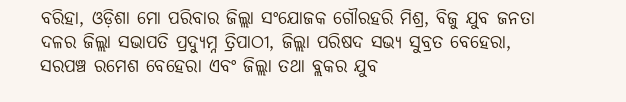ବରିହା, ଓଡ଼ିଶା ମୋ ପରିବାର ଜିଲ୍ଲା ସଂଯୋଜକ ଗୌରହରି ମିଶ୍ର, ବିଜୁ ଯୁବ ଜନତା ଦଳର ଜିଲ୍ଲା ସଭାପତି ପ୍ରଦ୍ୟୁମ୍ନ ତ୍ରିପାଠୀ, ଜିଲ୍ଲା ପରିଷଦ ସଭ୍ୟ ସୁବ୍ରତ ବେହେରା, ସରପଞ୍ଚ ରମେଶ ବେହେରା ଏବଂ ଜିଲ୍ଲା ତଥା ବ୍ଲକର ଯୁବ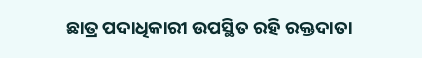ଛାତ୍ର ପଦାଧିକାରୀ ଉପସ୍ଥିତ ରହି ରକ୍ତଦାତା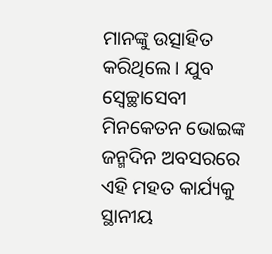ମାନଙ୍କୁ ଉତ୍ସାହିତ କରିଥିଲେ । ଯୁବ ସ୍ୱେଚ୍ଛାସେବୀ ମିନକେତନ ଭୋଇଙ୍କ ଜନ୍ମଦିନ ଅବସରରେ ଏହି ମହତ କାର୍ଯ୍ୟକୁ ସ୍ଥାନୀୟ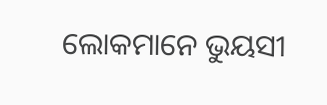ଲୋକମାନେ ଭୁୟସୀ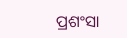ପ୍ରଶଂସା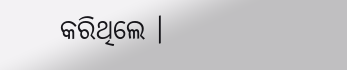କରିଥିଲେ ।